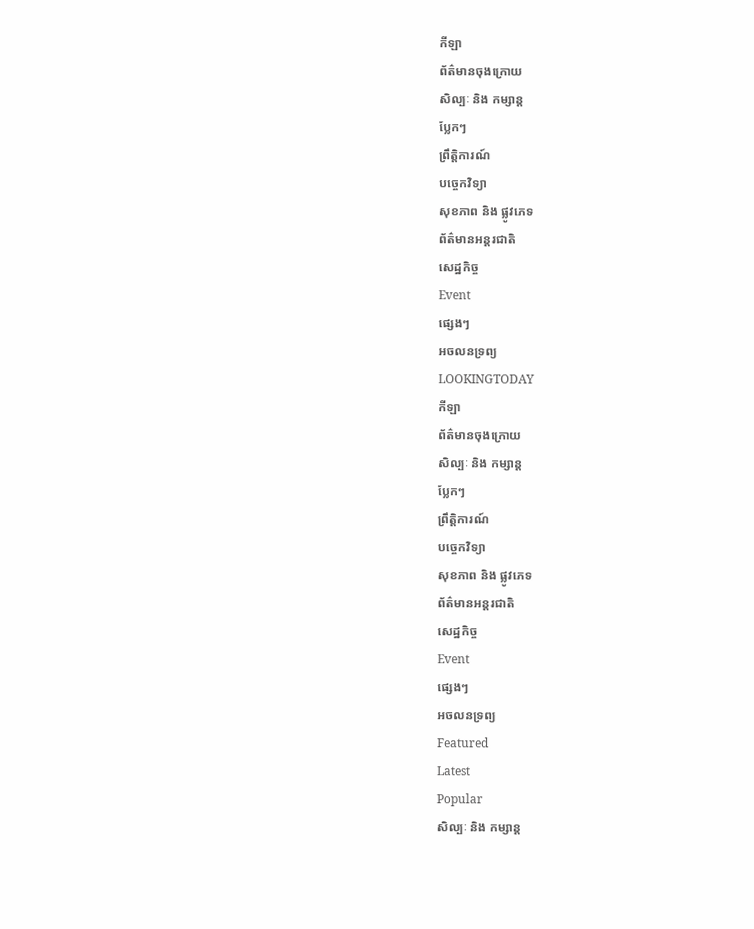កីឡា
ព័ត៌មានចុងក្រោយ
សិល្បៈ និង កម្សាន្ត
ប្លែកៗ
ព្រឹត្តិការណ៍
បច្ចេកវិទ្យា
សុខភាព និង ផ្លូវភេទ
ព័ត៌មានអន្តរជាតិ
សេដ្ឋកិច្ច
Event
ផ្សេងៗ
អចលនទ្រព្យ
LOOKINGTODAY
កីឡា
ព័ត៌មានចុងក្រោយ
សិល្បៈ និង កម្សាន្ត
ប្លែកៗ
ព្រឹត្តិការណ៍
បច្ចេកវិទ្យា
សុខភាព និង ផ្លូវភេទ
ព័ត៌មានអន្តរជាតិ
សេដ្ឋកិច្ច
Event
ផ្សេងៗ
អចលនទ្រព្យ
Featured
Latest
Popular
សិល្បៈ និង កម្សាន្ត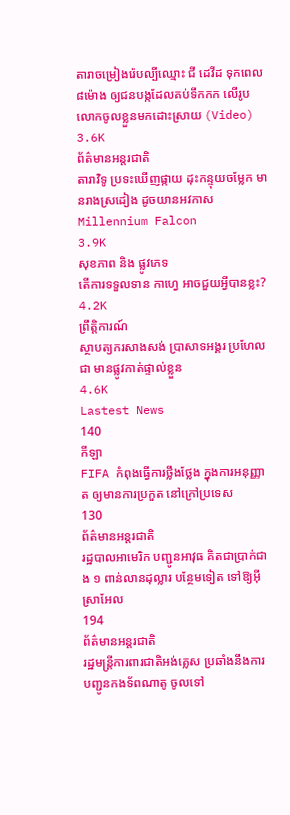តារាចម្រៀងរ៉េបល្បីឈ្មោះ ជី ដេវីដ ទុកពេល ៨ម៉ោង ឲ្យជនបង្កដែលគប់ទឹកកក លើរូបលោកចូលខ្លួនមកដោះស្រាយ (Video)
3.6K
ព័ត៌មានអន្តរជាតិ
តារាវិទូ ប្រទះឃើញផ្កាយ ដុះកន្ទុយចម្លែក មានរាងស្រដៀង ដូចយានអវកាស Millennium Falcon
3.9K
សុខភាព និង ផ្លូវភេទ
តើការទទួលទាន កាហ្វេ អាចជួយអ្វីបានខ្លះ?
4.2K
ព្រឹត្តិការណ៍
ស្ថាបត្យករសាងសង់ ប្រាសាទអង្គរ ប្រហែលជា មានផ្លូវកាត់ផ្ទាល់ខ្លួន
4.6K
Lastest News
140
កីឡា
FIFA កំពុងធ្វើការថ្លឹងថ្លែង ក្នុងការអនុញ្ញាត ឲ្យមានការប្រកួត នៅក្រៅប្រទេស
130
ព័ត៌មានអន្តរជាតិ
រដ្ឋបាលអាមេរិក បញ្ជូនអាវុធ គិតជាប្រាក់ជាង ១ ពាន់លានដុល្លារ បន្ថែមទៀត ទៅឱ្យអ៊ីស្រាអែល
194
ព័ត៌មានអន្តរជាតិ
រដ្ឋមន្រ្តីការពារជាតិអង់គ្លេស ប្រឆាំងនឹងការ បញ្ជូនកងទ័ពណាតូ ចូលទៅ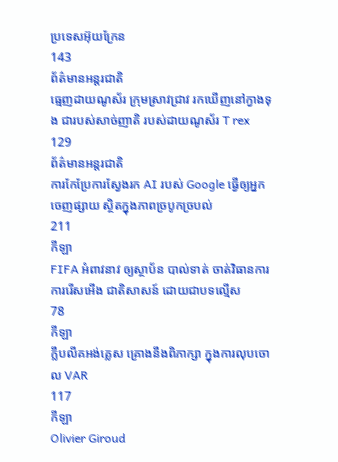ប្រទេសអ៊ុយក្រែន
143
ព័ត៌មានអន្តរជាតិ
ធ្មេញដាយណូស័រ ក្រុមស្រាវជ្រាវ រកឃើញនៅក្វាងទុង ជារបស់សាច់ញាតិ របស់ដាយណូស័រ T rex
129
ព័ត៌មានអន្តរជាតិ
ការកែប្រែការស្វែងរក AI របស់ Google ធ្វើឲ្យអ្នកចេញផ្សាយ ស្ថិតក្នុងភាពច្របូកច្របល់
211
កីឡា
FIFA អំពាវនាវ ឲ្យស្ថាប័ន បាល់ទាត់ ចាត់វិធានការ ការរើសអើង ជាតិសាសន៍ ដោយជាបទល្មើស
78
កីឡា
ក្លឹបលីគអង់គ្លេស គ្រោងនឹងពិភាក្សា ក្នុងការលុបចោល VAR
117
កីឡា
Olivier Giroud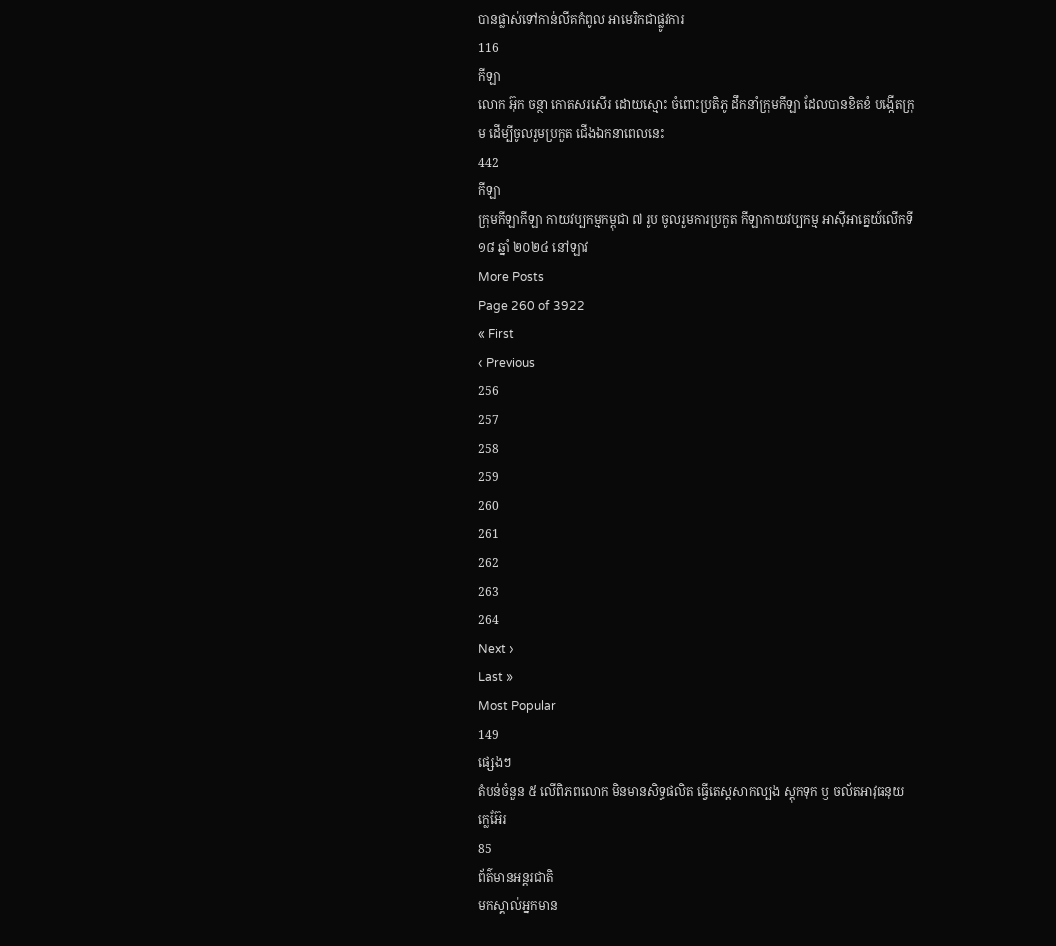បានផ្លាស់ទៅកាន់លីគកំពូល អាមេរិកជាផ្លូវការ
116
កីឡា
លោក អ៊ុក ចន្ថា កោតសរសើរ ដោយស្មោះ ចំពោះប្រតិភូ ដឹកនាំក្រុមកីឡា ដែលបានខិតខំ បង្កើតក្រុម ដើម្បីចូលរួមប្រកួត ជើងឯកនាពេលនេះ
442
កីឡា
ក្រុមកីឡាកីឡា កាយវប្បកម្មកម្ពុជា ៧ រូប ចូលរួមការប្រកួត កីឡាកាយវប្បកម្ម អាស៊ីអាគ្នេយ៍លើកទី ១៨ ឆ្នាំ ២០២៤ នៅឡាវ
More Posts
Page 260 of 3922
« First
‹ Previous
256
257
258
259
260
261
262
263
264
Next ›
Last »
Most Popular
149
ផ្សេងៗ
តំបន់ចំនួន ៥ លើពិភពលោក មិនមានសិទ្ធផលិត ធ្វើតេស្តសាកល្បង ស្តុកទុក ឫ ចល័តអាវុធនុយក្លេអ៊ែរ
85
ព័ត៌មានអន្តរជាតិ
មកស្គាល់អ្នកមាន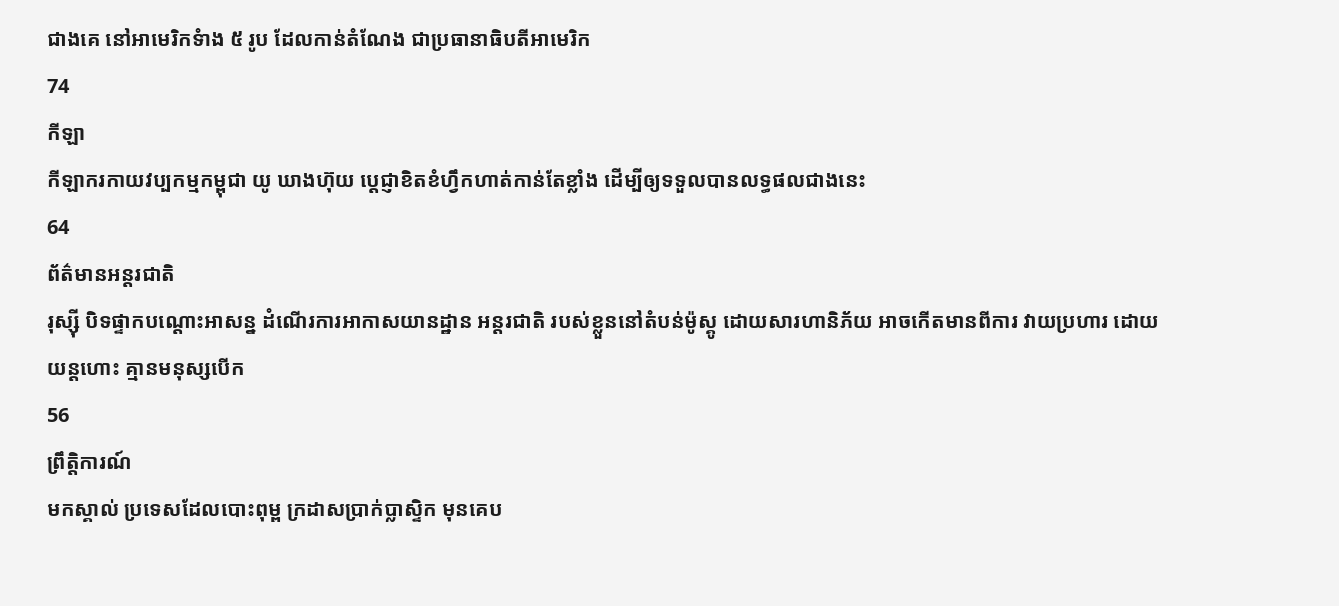ជាងគេ នៅអាមេរិកទំាង ៥ រូប ដែលកាន់តំណែង ជាប្រធានាធិបតីអាមេរិក
74
កីឡា
កីឡាករកាយវប្បកម្មកម្ពុជា យូ ឃាងហ៊ុយ ប្តេជ្ញាខិតខំហ្វឹកហាត់កាន់តែខ្លាំង ដើម្បីឲ្យទទួលបានលទ្ធផលជាងនេះ
64
ព័ត៌មានអន្តរជាតិ
រុស្ស៊ី បិទផ្ទាកបណ្តោះអាសន្ន ដំណើរការអាកាសយានដ្ឋាន អន្តរជាតិ របស់ខ្លួននៅតំបន់ម៉ូស្គូ ដោយសារហានិភ័យ អាចកើតមានពីការ វាយប្រហារ ដោយយន្តហោះ គ្មានមនុស្សបើក
56
ព្រឹត្តិការណ៍
មកស្គាល់ ប្រទេសដែលបោះពុម្ព ក្រដាសប្រាក់ប្លាស្ទិក មុនគេប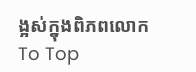ង្អស់ក្នុងពិភពលោក
To Top